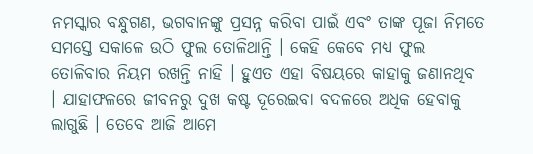ନମସ୍କାର ବନ୍ଧୁଗଣ, ଭଗବାନଙ୍କୁ ପ୍ରସନ୍ନ କରିବା ପାଇଁ ଏବଂ ତାଙ୍କ ପୂଜା ନିମତେ ସମସ୍ତେ ସକାଳେ ଉଠି ଫୁଲ ତୋଳିଥାନ୍ତି । କେହି କେବେ ମଧ୍ୟ ଫୁଲ ତୋଳିବାର ନିୟମ ରଖନ୍ତି ନାହି । ହୁଏତ ଏହା ବିଷୟରେ କାହାକୁ ଜଣାନଥିବ । ଯାହାଫଳରେ ଜୀବନରୁ ଦୁଖ କଷ୍ଟ ଦୂରେଇବା ବଦଳରେ ଅଧିକ ହେବାକୁ ଲାଗୁଛି । ତେବେ ଆଜି ଆମେ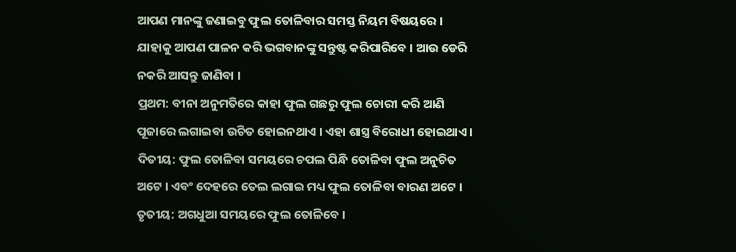ଆପଣ ମାନଙ୍କୁ ଜଣାଇବୁ ଫୁଲ ତୋଳିବାର ସମସ୍ତ ନିୟମ ବିଷୟରେ । ଯାହାକୁ ଆପଣ ପାଳନ କରି ଭଗବାନଙ୍କୁ ସନ୍ତୁଷ୍ଟ କରିପାରିବେ । ଆଉ ଡେରି ନକରି ଆସନ୍ତୁ ଜାଣିବା ।
ପ୍ରଥମ: ବୀନା ଅନୁମତିରେ କାହା ଫୁଲ ଗଛରୁ ଫୁଲ ଚୋରୀ କରି ଆଣି ପୂଜାରେ ଲଗାଇବା ଉଚିତ ହୋଇନଥାଏ । ଏହା ଶାସ୍ତ୍ର ବିରୋଧୀ ହୋଇଥାଏ । ଦିତୀୟ: ଫୁଲ ତୋଳିବା ସମୟରେ ଚପଲ ପିନ୍ଧି ତୋଳିବା ଫୁଲ ଅନୁଚିତ ଅଟେ । ଏବଂ ଦେହରେ ତେଲ ଲଗାଇ ମଧ୍ୟ ଫୁଲ ତୋଳିବା ବାରଣ ଅଟେ । ତୃତୀୟ: ଅଗଧୁଆ ସମୟରେ ଫୁଲ ତୋଳିବେ ।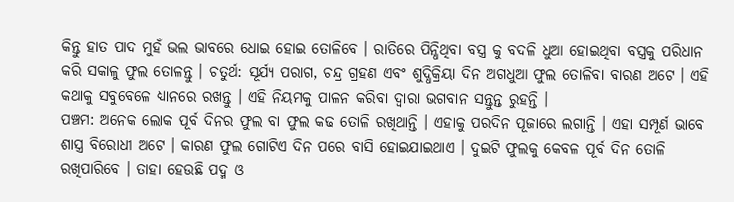କିନ୍ତୁ ହାତ ପାଦ ମୁହଁ ଭଲ ଭାବରେ ଧୋଇ ହୋଇ ତୋଳିବେ । ରାତିରେ ପିନ୍ଧିଥିବା ବସ୍ତ୍ର କୁ ବଦଳି ଧୁଆ ହୋଇଥିବା ବସ୍ତ୍ରକୁ ପରିଧାନ କରି ସକାଳୁ ଫୁଲ ତୋଳନ୍ତୁ । ଚତୁର୍ଥ: ସୂର୍ଯ୍ୟ ପରାଗ, ଚନ୍ଦ୍ର ଗ୍ରହଣ ଏବଂ ଶୁଦ୍ଧିକ୍ରିୟା ଦିନ ଅଗଧୁଆ ଫୁଲ ତୋଳିବା ବାରଣ ଅଟେ । ଏହି କଥାକୁ ସବୁବେଳେ ଧ୍ୟାନରେ ରଖନ୍ତୁ । ଏହି ନିୟମକୁ ପାଳନ କରିବା ଦ୍ଵାରା ଭଗବାନ ସନ୍ତୁନ୍ତ ରୁହନ୍ତି ।
ପଞ୍ଚମ: ଅନେକ ଲୋକ ପୂର୍ବ ଦିନର ଫୁଲ ବା ଫୁଲ କଢ ତୋଳି ରଖିଥାନ୍ତି । ଏହାକୁ ପରଦିନ ପୂଜାରେ ଲଗାନ୍ତି । ଏହା ସମ୍ପୂର୍ଣ ଭାବେ ଶାସ୍ତ୍ର ବିରୋଧୀ ଅଟେ । କାରଣ ଫୁଲ ଗୋଟିଏ ଦିନ ପରେ ବାସି ହୋଇଯାଇଥାଏ । ଦୁଇଟି ଫୁଲକୁ କେବଳ ପୂର୍ବ ଦିନ ତୋଳି ରଖିପାରିବେ । ତାହା ହେଉଛି ପଦ୍ମ ଓ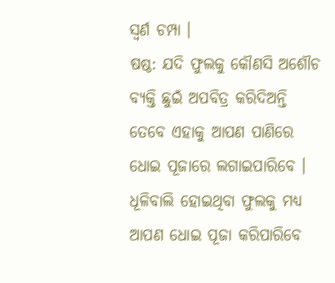ସ୍ଵର୍ଣ ଚମ୍ପା ।
ଷଷ୍ଠ: ଯଦି ଫୁଲକୁ କୌଣସି ଅଶୌଚ ବ୍ୟକ୍ତି ଛୁଇଁ ଅପବିତ୍ର କରିଦିଅନ୍ତି ତେବେ ଏହାକୁ ଆପଣ ପାଣିରେ ଧୋଇ ପୂଜାରେ ଲଗାଇପାରିବେ । ଧୂଳିବାଲି ହୋଇଥିବା ଫୁଲକୁ ମଧ୍ୟ ଆପଣ ଧୋଇ ପୂଜା କରିପାରିବେ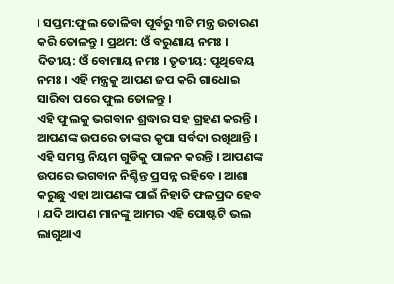। ସପ୍ତମ:ଫୁଲ ତୋଳିବା ପୂର୍ବରୁ ୩ଟି ମନ୍ତ୍ର ଉଚାରଣ କରି ତୋଳନ୍ତୁ । ପ୍ରଥମ: ଓଁ ବରୁଣାୟ ନମଃ । ଦିତୀୟ: ଓଁ ବୋମାୟ ନମଃ । ତୃତୀୟ: ପୃଥିବେୟ ନମଃ । ଏହି ମନ୍ତ୍ରକୁ ଆପଣ ଜପ କରି ଗାଧୋଇ ସାରିବା ପରେ ଫୁଲ ତୋଳନ୍ତୁ ।
ଏହି ଫୁଲକୁ ଭଗବାନ ଶ୍ରଦ୍ଧାର ସହ ଗ୍ରହଣ କରନ୍ତି । ଆପଣଙ୍କ ଉପରେ ତାଙ୍କର କୃପା ସର୍ବଦା ରଖିଥାନ୍ତି । ଏହି ସମସ୍ତ ନିୟମ ଗୁଡିକୁ ପାଳନ କରନ୍ତି । ଆପଣଙ୍କ ଉପରେ ଭଗବାନ ନିଶ୍ଚିନ୍ତ ପ୍ରସନ୍ନ ରହିବେ । ଆଶା କରୁଛୁ ଏହା ଆପଣଙ୍କ ପାଇଁ ନିହାତି ଫଳପ୍ରଦ ହେବ । ଯଦି ଆପଣ ମାନଙ୍କୁ ଆମର ଏହି ପୋଷ୍ଟଟି ଭଲ ଲାଗୁଥାଏ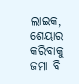ଲାଇକ, ଶେୟାର କରିବାକୁ ଜମା ବି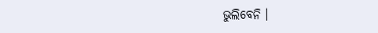ଭୁଲିବେନି ।